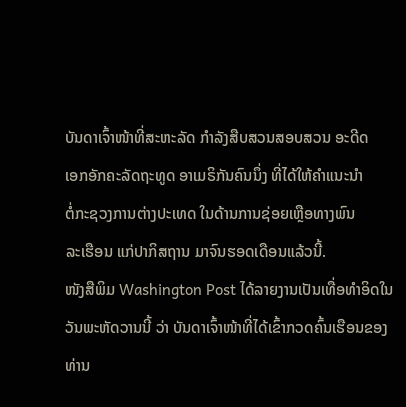ບັນດາເຈົ້າໜ້າທີ່ສະຫະລັດ ກຳລັງສືບສວນສອບສວນ ອະດີດ
ເອກອັກຄະລັດຖະທູດ ອາເມຣິກັນຄົນນຶ່ງ ທີ່ໄດ້ໃຫ້ຄຳແນະນຳ
ຕໍ່ກະຊວງການຕ່າງປະເທດ ໃນດ້ານການຊ່ອຍເຫຼືອທາງພົນ
ລະເຮືອນ ແກ່ປາກິສຖານ ມາຈົນຮອດເດືອນແລ້ວນີ້.
ໜັງສືພິມ Washington Post ໄດ້ລາຍງານເປັນເທື່ອທຳອິດໃນ
ວັນພະຫັດວານນີ້ ວ່າ ບັນດາເຈົ້າໜ້າທີ່ໄດ້ເຂົ້າກວດຄົ້ນເຮືອນຂອງ
ທ່ານ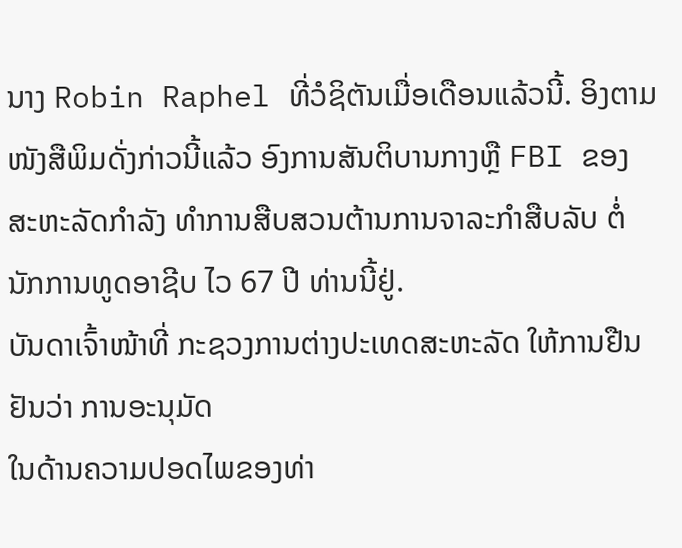ນາງ Robin Raphel ທີ່ວໍຊິຕັນເມື່ອເດືອນແລ້ວນີ້. ອິງຕາມ
ໜັງສືພິມດັ່ງກ່າວນີ້ແລ້ວ ອົງການສັນຕິບານກາງຫຼື FBI ຂອງ
ສະຫະລັດກຳລັງ ທຳການສືບສວນຕ້ານການຈາລະກຳສືບລັບ ຕໍ່
ນັກການທູດອາຊີບ ໄວ 67 ປີ ທ່ານນີ້ຢູ່.
ບັນດາເຈົ້າໜ້າທີ່ ກະຊວງການຕ່າງປະເທດສະຫະລັດ ໃຫ້ການຢືນຢັນວ່າ ການອະນຸມັດ
ໃນດ້ານຄວາມປອດໄພຂອງທ່າ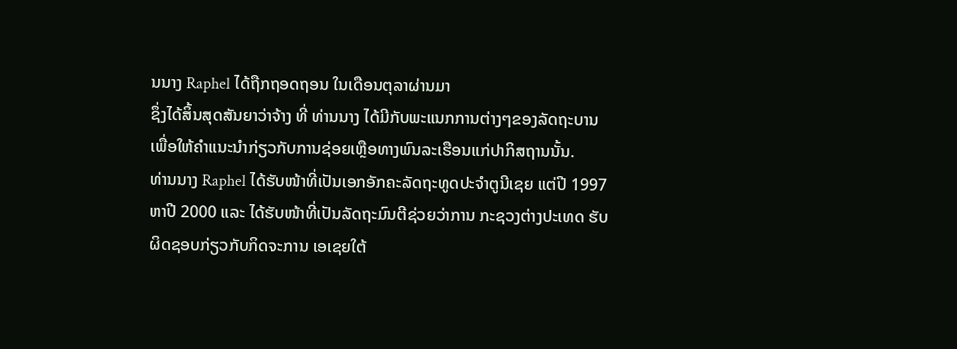ນນາງ Raphel ໄດ້ຖືກຖອດຖອນ ໃນເດືອນຕຸລາຜ່ານມາ
ຊຶ່ງໄດ້ສິ້ນສຸດສັນຍາວ່າຈ້າງ ທີ່ ທ່ານນາງ ໄດ້ມີກັບພະແນກການຕ່າງໆຂອງລັດຖະບານ
ເພື່ອໃຫ້ຄຳແນະນຳກ່ຽວກັບການຊ່ອຍເຫຼືອທາງພົນລະເຮືອນແກ່ປາກິສຖານນັ້ນ.
ທ່ານນາງ Raphel ໄດ້ຮັບໜ້າທີ່ເປັນເອກອັກຄະລັດຖະທູດປະຈຳຕູນີເຊຍ ແຕ່ປີ 1997
ຫາປີ 2000 ແລະ ໄດ້ຮັບໜ້າທີ່ເປັນລັດຖະມົນຕີຊ່ວຍວ່າການ ກະຊວງຕ່າງປະເທດ ຮັບ
ຜິດຊອບກ່ຽວກັບກິດຈະການ ເອເຊຍໃຕ້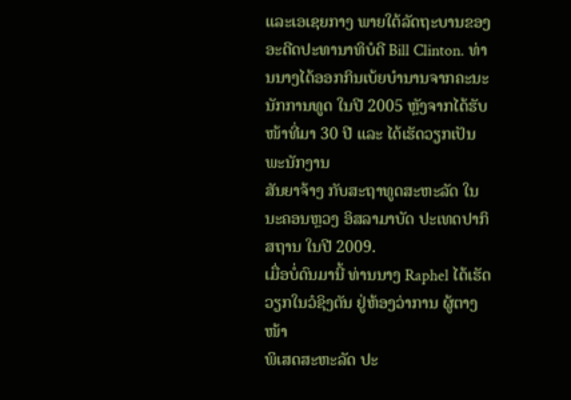ແລະເອເຊຍກາງ ພາຍໃຕ້ລັດຖະບານຂອງ
ອະດີດປະທານາທິບໍດີ Bill Clinton. ທ່ານນາງໄດ້ອອກກິນເບ້ຍບຳນານຈາກຄະນະ
ນັກການທູດ ໃນປີ 2005 ຫຼັງຈາກໄດ້ຮັບໜ້າທີ່ມາ 30 ປີ ແລະ ໄດ້ເຮັດວຽກເປັນພະນັກງານ
ສັນຍາຈ້າງ ກັບສະຖາທູດສະຫະລັດ ໃນ ນະຄອນຫຼວງ ອິສລາມາບັດ ປະເທດປາກິສຖານ ໃນປີ 2009.
ເມື່ອບໍ່ດົນມານີ້ ທ່ານນາງ Raphel ໄດ້ເຮັດວຽກໃນວໍຊິງຕັນ ຢູ່ຫ້ອງວ່າການ ຜູ້ຕາງໜ້າ
ພິເສດສະຫະລັດ ປະ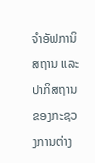ຈຳອັຟການິສຖານ ແລະ ປາກິສຖານ ຂອງກະຊວງການຕ່າງ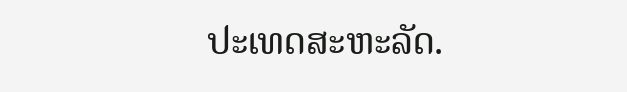ປະເທດສະຫະລັດ.